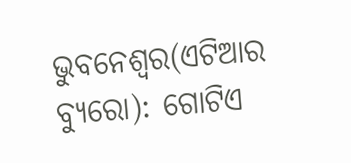ଭୁବନେଶ୍ୱର(ଏଟିଆର ବ୍ୟୁରୋ): ଗୋଟିଏ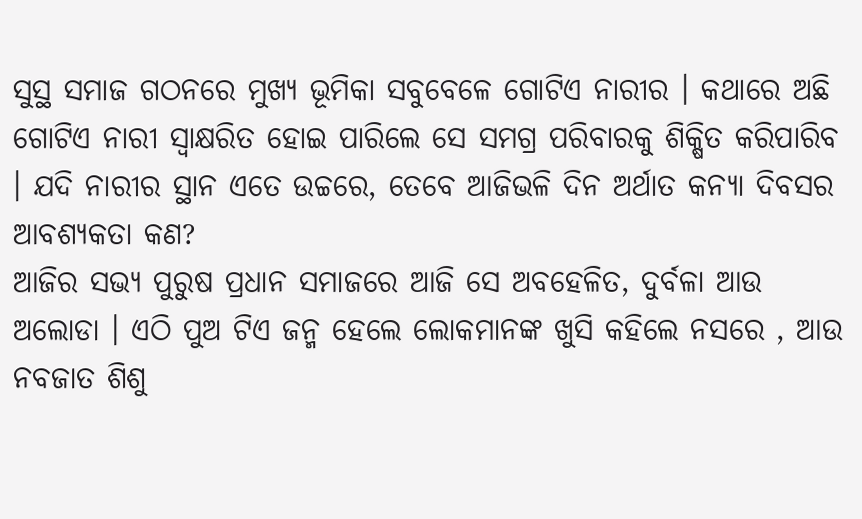ସୁସ୍ଥ ସମାଜ ଗଠନରେ ମୁଖ୍ୟ ଭୂମିକା ସବୁବେଳେ ଗୋଟିଏ ନାରୀର । କଥାରେ ଅଛି ଗୋଟିଏ ନାରୀ ସ୍ୱାକ୍ଷରିତ ହୋଇ ପାରିଲେ ସେ ସମଗ୍ର ପରିବାରକୁ ଶିକ୍ଷିତ କରିପାରିବ । ଯଦି ନାରୀର ସ୍ଥାନ ଏତେ ଉଚ୍ଚରେ, ତେବେ ଆଜିଭଳି ଦିନ ଅର୍ଥାତ କନ୍ୟା ଦିବସର ଆବଶ୍ୟକତା କଣ?
ଆଜିର ସଭ୍ୟ ପୁରୁଷ ପ୍ରଧାନ ସମାଜରେ ଆଜି ସେ ଅବହେଳିତ, ଦୁର୍ବଳା ଆଉ ଅଲୋଡା । ଏଠି ପୁଅ ଟିଏ ଜନ୍ମ ହେଲେ ଲୋକମାନଙ୍କ ଖୁସି କହିଲେ ନସରେ , ଆଉ ନବଜାତ ଶିଶୁ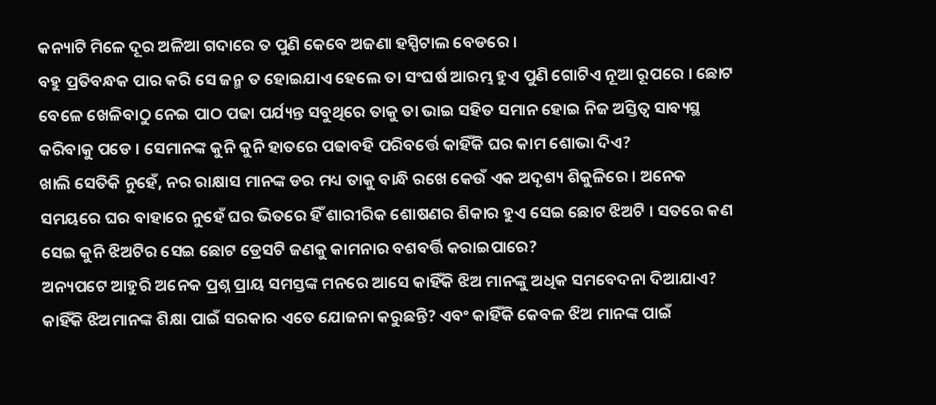କନ୍ୟାଟି ମିଳେ ଦୂର ଅଳିଆ ଗଦାରେ ତ ପୁଣି କେବେ ଅଜଣା ହସ୍ପିଟାଲ ବେଡରେ ।
ବହୁ ପ୍ରତିବନ୍ଧକ ପାର କରି ସେ ଜନ୍ମ ତ ହୋଇଯାଏ ହେଲେ ତା ସଂଘର୍ଷ ଆରମ୍ଭ ହୁଏ ପୁଣି ଗୋଟିଏ ନୂଆ ରୂପରେ । ଛୋଟ ବେଳେ ଖେଳିବାଠୁ ନେଇ ପାଠ ପଢା ପର୍ଯ୍ୟନ୍ତ ସବୁଥିରେ ତାକୁ ତା ଭାଇ ସହିତ ସମାନ ହୋଇ ନିଜ ଅସ୍ତିତ୍ୱ ସାବ୍ୟସ୍ଥ କରିବାକୁ ପଡେ । ସେମାନଙ୍କ କୁନି କୁନି ହାତରେ ପଢାବହି ପରିବର୍ତ୍ତେ କାହିଁକି ଘର କାମ ଶୋଭା ଦିଏ?
ଖାଲି ସେତିକି ନୁହେଁ, ନର ରାକ୍ଷାସ ମାନଙ୍କ ଡର ମଧ୍ୟ ତାକୁ ବାନ୍ଧି ରଖେ କେଉଁ ଏକ ଅଦୃଶ୍ୟ ଶିକୁଳିରେ । ଅନେକ ସମୟରେ ଘର ବାହାରେ ନୁହେଁ ଘର ଭିତରେ ହିଁ ଶାରୀରିକ ଶୋଷଣର ଶିକାର ହୁଏ ସେଇ ଛୋଟ ଝିଅଟି । ସତରେ କଣ ସେଇ କୁନି ଝିଅଟିର ସେଇ ଛୋଟ ଡ୍ରେସଟି ଜଣକୁ କାମନାର ବଶବର୍ତ୍ତି କରାଇପାରେ?
ଅନ୍ୟପଟେ ଆହୁରି ଅନେକ ପ୍ରଶ୍ନ ପ୍ରାୟ ସମସ୍ତଙ୍କ ମନରେ ଆସେ କାହିଁକି ଝିଅ ମାନଙ୍କୁ ଅଧିକ ସମବେଦନା ଦିଆଯାଏ? କାହିଁକି ଝିଅମାନଙ୍କ ଶିକ୍ଷା ପାଇଁ ସରକାର ଏତେ ଯୋଜନା କରୁଛନ୍ତି? ଏବଂ କାହିଁକି କେବଳ ଝିଅ ମାନଙ୍କ ପାଇଁ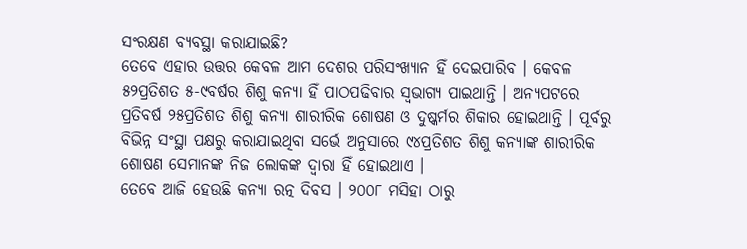ସଂରକ୍ଷଣ ବ୍ୟବସ୍ଥା କରାଯାଇଛି?
ତେବେ ଏହାର ଉତ୍ତର କେବଳ ଆମ ଦେଶର ପରିସଂଖ୍ୟାନ ହିଁ ଦେଇପାରିବ । କେବଳ ୫୨ପ୍ରତିଶତ ୫-୯ବର୍ଷର ଶିଶୁ କନ୍ୟା ହିଁ ପାଠପଢିବାର ସ୍ୱଭାଗ୍ୟ ପାଇଥାନ୍ତି । ଅନ୍ୟପଟରେ ପ୍ରତିବର୍ଷ ୨୫ପ୍ରତିଶତ ଶିଶୁ କନ୍ୟା ଶାରୀରିକ ଶୋଷଣ ଓ ଦୁଷ୍କର୍ମର ଶିକାର ହୋଇଥାନ୍ତି । ପୂର୍ବରୁ ବିଭିନ୍ନ ସଂସ୍ଥା ପକ୍ଷରୁ କରାଯାଇଥିବା ସର୍ଭେ ଅନୁସାରେ ୯୪ପ୍ରତିଶତ ଶିଶୁ କନ୍ୟାଙ୍କ ଶାରୀରିକ ଶୋଷଣ ସେମାନଙ୍କ ନିଜ ଲୋକଙ୍କ ଦ୍ୱାରା ହିଁ ହୋଇଥାଏ ।
ତେବେ ଆଜି ହେଉଛି କନ୍ୟା ରତ୍ନ ଦିବସ । ୨୦୦୮ ମସିହା ଠାରୁ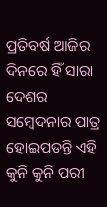ପ୍ରତିବର୍ଷ ଆଜିର ଦିନରେ ହିଁ ସାରା ଦେଶର ସମ୍ବେଦନାର ପାତ୍ର ହୋଇପଡନ୍ତି ଏହି କୁନି କୁନି ପରୀ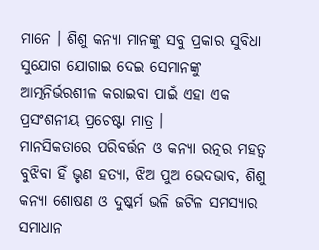ମାନେ । ଶିଶୁ କନ୍ୟା ମାନଙ୍କୁ ସବୁ ପ୍ରକାର ସୁବିଧା ସୁଯୋଗ ଯୋଗାଇ ଦେଇ ସେମାନଙ୍କୁ ଆତ୍ମନିର୍ଭରଶୀଳ କରାଇବା ପାଇଁ ଏହା ଏକ ପ୍ରସଂଶନୀୟ ପ୍ରଚେଷ୍ଟା ମାତ୍ର ।
ମାନସିକତାରେ ପରିବର୍ତ୍ତନ ଓ କନ୍ୟା ରତ୍ନର ମହତ୍ୱ ବୁଝିବା ହିଁ ଭୃଣ ହତ୍ୟା, ଝିଅ ପୁଅ ଭେଦଭାବ, ଶିଶୁ କନ୍ୟା ଶୋଷଣ ଓ ଦୁଷ୍କର୍ମ ଭଳି ଜଟିଳ ସମସ୍ୟାର ସମାଧାନ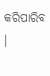କରିପାରିବ ।